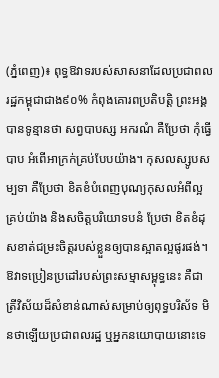(ភ្នំពេញ)៖ ពុទ្ធឱវាទរបស់សាសនាដែលប្រជាពលរដ្ឋកម្ពុជាជាង៩០% កំពុងគោរពប្រតិបត្តិ ព្រះអង្គបានទូន្មានថា សព្វបាបស្ស អករណំ គឺប្រែថា កុំធ្វើបាប អំពើអាក្រក់គ្រប់បែបយ៉ាង។ កុសលស្សូបសម្បទា គឺប្រែថា ខិតខំបំពេញបុណ្យកុសលអំពីល្អគ្រប់យ៉ាង និងសចិត្តបរិយោទបនំ ប្រែថា ខិតខំដុសខាត់ជម្រះចិត្តរបស់ខ្លួនឲ្យបានស្អាតល្អផូរផង់។
ឱវាទប្រៀនប្រដៅរបស់ព្រះសម្មាសម្ពុទ្ធនេះ គឺជាត្រីវិស័យដ៏សំខាន់ណាស់សម្រាប់ឲ្យពុទ្ធបរិស័ទ មិនថាឡើយប្រជាពលរដ្ឋ ឬអ្នកនយោបាយនោះទេ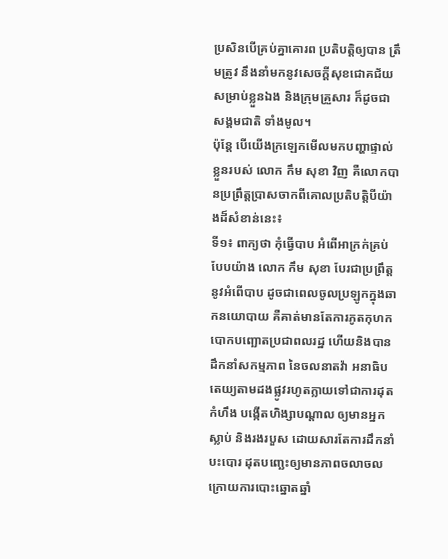ប្រសិនបើគ្រប់គ្នាគោរព ប្រតិបត្តិឲ្យបាន ត្រឹមត្រូវ នឹងនាំមកនូវសេចក្ដីសុខជោគជ័យសម្រាប់ខ្លួនឯង និងក្រុមគ្រួសារ ក៏ដូចជាសង្គមជាតិ ទាំងមូល។
ប៉ុន្តែ បើយើងក្រឡេកមើលមកបញ្ហាផ្ទាល់ខ្លួនរបស់ លោក កឹម សុខា វិញ គឺលោកបានប្រព្រឹត្តប្រាសចាកពីគោលប្រតិបត្តិបីយ៉ាងដ៏សំខាន់នេះ៖
ទី១៖ ពាក្យថា កុំធ្វើបាប អំពើអាក្រក់គ្រប់បែបយ៉ាង លោក កឹម សុខា បែរជាប្រព្រឹត្តនូវអំពើបាប ដូចជាពេលចូលប្រឡូកក្នុងឆាកនយោបាយ គឺគាត់មានតែការភូតកុហក បោកបញ្ឆោតប្រជាពលរដ្ឋ ហើយនិងបានដឹកនាំសកម្មភាព នៃចលនាតវ៉ា អនាធិបតេយ្យតាមដងផ្លូវរហូតក្លាយទៅជាការដុតកំហឹង បង្កើតហិង្សាបណ្ដាល ឲ្យមានអ្នកស្លាប់ និងរងរបួស ដោយសារតែការដឹកនាំបះបោរ ដុតបញ្ឆេះឲ្យមានភាពចលាចលក្រោយការបោះឆ្នោតឆ្នាំ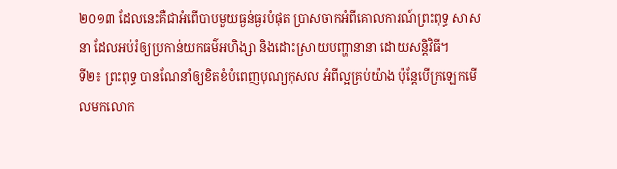២០១៣ ដែលនេះគឺជាអំពើបាបមួយធ្ងន់ធ្ងរបំផុត ប្រាសចាកអំពីគោលការណ៍ព្រះពុទ្ធ សាសនា ដែលអប់រំឲ្យប្រកាន់យកធម៌អហិង្សា និងដោះស្រាយបញ្ហានានា ដោយសន្តិវិធី។
ទី២៖ ព្រះពុទ្ធ បានណែនាំឲ្យខិតខំបំពេញបុណ្យកុសល អំពីល្អគ្រប់យ៉ាង ប៉ុន្តែបើក្រឡេកមើលមកលោក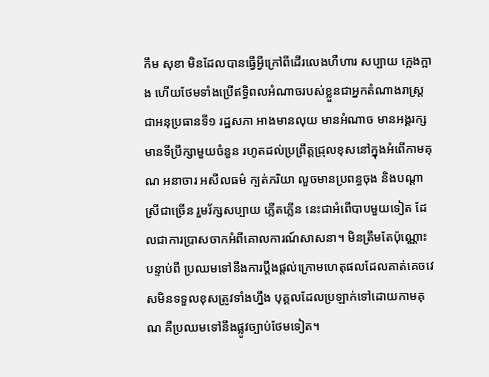កឹម សុខា មិនដែលបានធ្វើអ្វីក្រៅពីដើរលេងហឺហារ សប្បាយ ក្អេងក្អាង ហើយថែមទាំងប្រើឥទ្ធិពលអំណាចរបស់ខ្លួនជាអ្នកតំណាងរាស្ត្រ ជាអនុប្រធានទី១ រដ្ឋសភា អាងមានលុយ មានអំណាច មានអង្គរក្ស មានទីប្រឹក្សាមួយចំនួន រហូតដល់ប្រព្រឹត្តជ្រុលខុសនៅក្នុងអំពើកាមគុណ អនាចារ អសីលធម៌ ក្បត់ភរិយា លួចមានប្រពន្ធចុង និងបណ្តាស្រីជាច្រើន រួមរ័ក្សសប្បាយ ភ្លើតភ្លើន នេះជាអំពើបាបមួយទៀត ដែលជាការប្រាសចាកអំពីគោលការណ៍សាសនា។ មិនត្រឹមតែប៉ុណ្ណោះ បន្ទាប់ពី ប្រឈមទៅនឹងការប្ដឹងផ្ដល់ក្រោមហេតុផលដែលគាត់គេចវេសមិនទទួលខុសត្រូវទាំងហ្នឹង បុគ្គលដែលប្រឡាក់ទៅដោយកាមគុណ គឺប្រឈមទៅនឹងផ្លូវច្បាប់ថែមទៀត។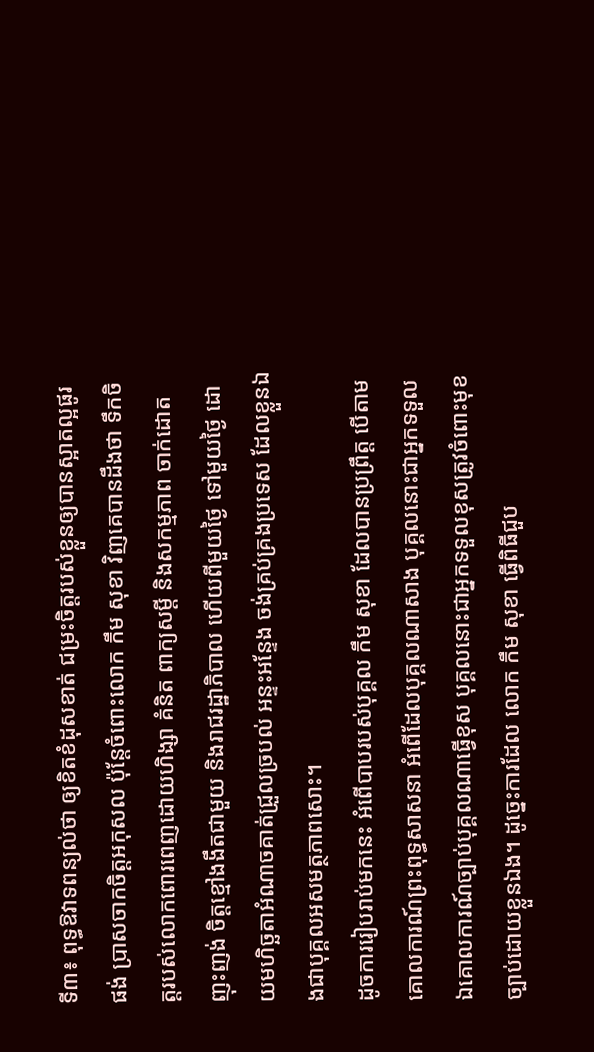ទី៣៖ ពុទ្ធឱវាទពន្យល់ថា ឲ្យខិតខំដុសខាត់ ជម្រះចិត្តរបស់ខ្លួនឲ្យបានស្អាតល្អផូរផង់ ប្រាសចាកចិត្តអកុសល ប៉ុន្តែចំពោះលោក កឹម សុខា វិញគេបានដឹងថា ទឹកចិត្តរបស់លោកពោរពេញដោយហិង្សា គំនិត ពាក្យសម្ដី និងសកម្មភាព ចាក់ដោត ញុះញង់ ចិត្តខ្មៅងងឹតជាមួយ និងរាជរដ្ឋាភិបាល ហើយពីមួយថ្ងៃ ទៅមួយថ្ងៃ ដោយមហិច្ឆតាអំណាចគាត់ជ្រួលច្របល់ អន្ទះអន្ទែង ចង់គ្រប់គ្រងប្រទេស ដែលខ្លួនឯងជាបុគ្គលអសមត្ថភាពសោះ។
ដូចការរៀបរាប់មកនេះ អំពើបាបរបស់បុគ្គល កឹម សុខា ដែលបានប្រព្រឹត្ត បើតាមគោលការណ៍ព្រះពុទ្ធសាសនា អំពើដែលបុគ្គលណាសាង បុគ្គលនោះជាអ្នកទទួល ឯគោលការណ៍ច្បាប់បុគ្គលណាធ្វើខុស បុគ្គលនោះជាអ្នកទទួលខុសត្រូវចំពោះមុខច្បាប់ដោយខ្លួនឯង។ ដូច្នេះការដែល លោក កឹម សុខា ធ្វើពិធីជួប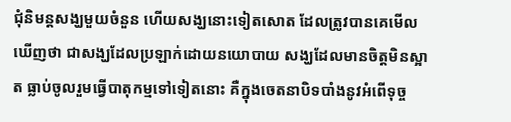ជុំនិមន្តសង្ឃមួយចំនួន ហើយសង្ឃនោះទៀតសោត ដែលត្រូវបានគេមើលឃើញថា ជាសង្ឃដែលប្រឡាក់ដោយនយោបាយ សង្ឃដែលមានចិត្តមិនស្អាត ធ្លាប់ចូលរួមធ្វើបាតុកម្មទៅទៀតនោះ គឺក្នុងចេតនាបិទបាំងនូវអំពើទុច្ច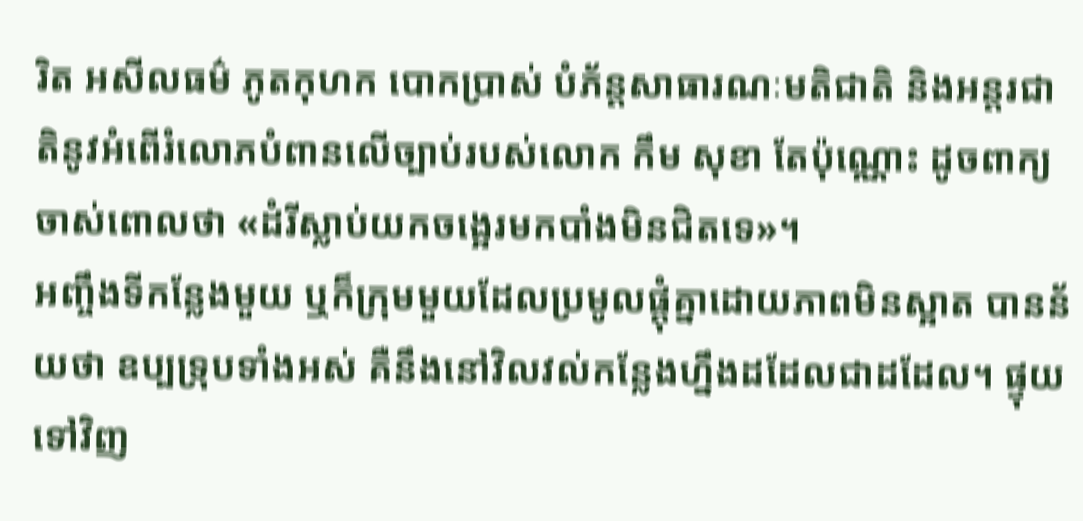រិត អសីលធម៌ ភូតកុហក បោកប្រាស់ បំភ័ន្តសាធារណៈមតិជាតិ និងអន្តរជាតិនូវអំពើរំលោភបំពានលើច្បាប់របស់លោក កឹម សុខា តែប៉ុណ្ណោះ ដូចពាក្យចាស់ពោលថា «ដំរីស្លាប់យកចង្អេរមកបាំងមិនជិតទេ»។
អញ្ចឹងទីកន្លែងមួយ ឬក៏ក្រុមមួយដែលប្រមូលផ្ដុំគ្នាដោយភាពមិនស្អាត បានន័យថា ឧប្បទ្រុបទាំងអស់ គឺនឹងនៅវិលវល់កន្លែងហ្នឹងដដែលជាដដែល។ ផ្ទុយទៅវិញ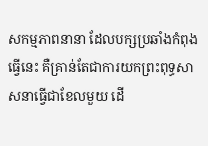សកម្មភាពនានា ដែលបក្សប្រឆាំងកំពុងធ្វើនេះ គឺគ្រាន់តែជាការយកព្រះពុទ្ធសាសនាធ្វើជាខែលមួយ ដើ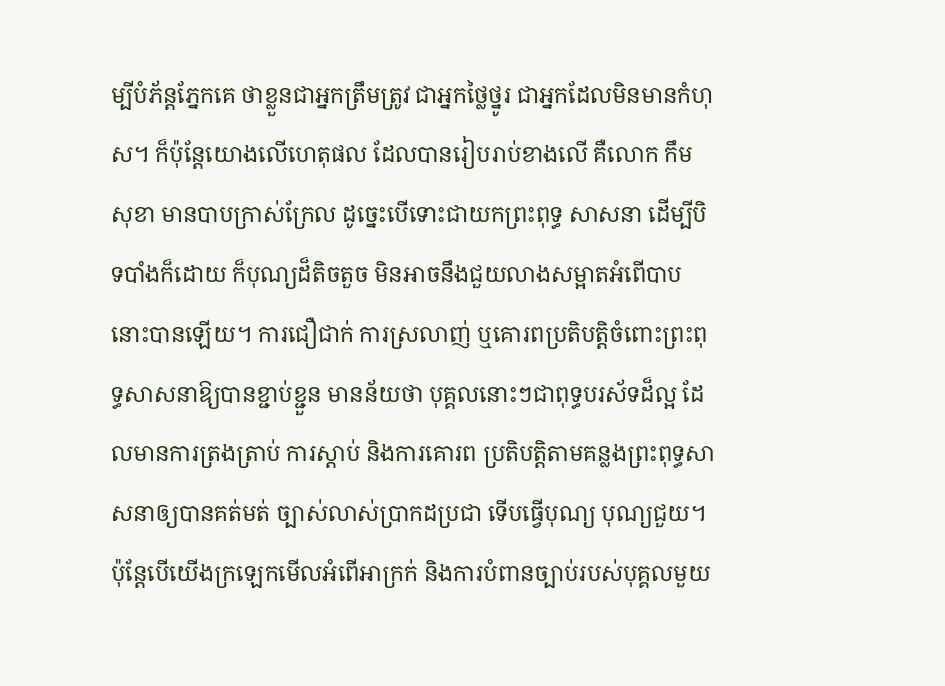ម្បីបំភ័ន្តភ្នែកគេ ថាខ្លួនជាអ្នកត្រឹមត្រូវ ជាអ្នកថ្លៃថ្នូរ ជាអ្នកដែលមិនមានកំហុស។ ក៏ប៉ុន្តែយោងលើហេតុផល ដែលបានរៀបរាប់ខាងលើ គឺលោក កឹម សុខា មានបាបក្រាស់ក្រែល ដូច្នេះបើទោះជាយកព្រះពុទ្ធ សាសនា ដើម្បីបិទបាំងក៏ដោយ ក៏បុណ្យដ៏តិចតួច មិនអាចនឹងជួយលាងសម្អាតអំពើបាបនោះបានឡើយ។ ការជឿជាក់ ការស្រលាញ់ ឬគោរពប្រតិបត្តិចំពោះព្រះពុទ្ធសាសនាឱ្យបានខ្ជាប់ខ្ជួន មានន័យថា បុគ្គលនោះៗជាពុទ្ធបរស័ទដ៏ល្អ ដែលមានការត្រងត្រាប់ ការស្តាប់ និងការគោរព ប្រតិបត្តិតាមគន្លងព្រះពុទ្ធសាសនាឲ្យបានគត់មត់ ច្បាស់លាស់ប្រាកដប្រជា ទើបធ្វើបុណ្យ បុណ្យជួយ។
ប៉ុន្តែបើយើងក្រឡេកមើលអំពើអាក្រក់ និងការបំពានច្បាប់របស់បុគ្គលមួយ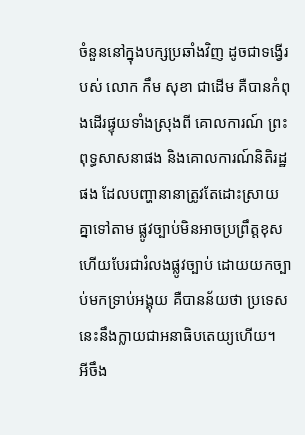ចំនួននៅក្នុងបក្សប្រឆាំងវិញ ដូចជាទង្វើរបស់ លោក កឹម សុខា ជាដើម គឺបានកំពុងដើរផ្ទុយទាំងស្រុងពី គោលការណ៍ ព្រះពុទ្ធសាសនាផង និងគោលការណ៍និតិរដ្ឋផង ដែលបញ្ហានានាត្រូវតែដោះស្រាយគ្នាទៅតាម ផ្លូវច្បាប់មិនអាចប្រព្រឹត្តខុស ហើយបែរជារំលងផ្លូវច្បាប់ ដោយយកច្បាប់មកទ្រាប់អង្គុយ គឺបានន័យថា ប្រទេសនេះនឹងក្លាយជាអនាធិបតេយ្យហើយ។
អីចឹង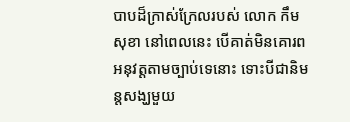បាបដ៏ក្រាស់ក្រែលរបស់ លោក កឹម សុខា នៅពេលនេះ បើគាត់មិនគោរពអនុវត្តតាមច្បាប់ទេនោះ ទោះបីជានិមន្តសង្ឃមួយ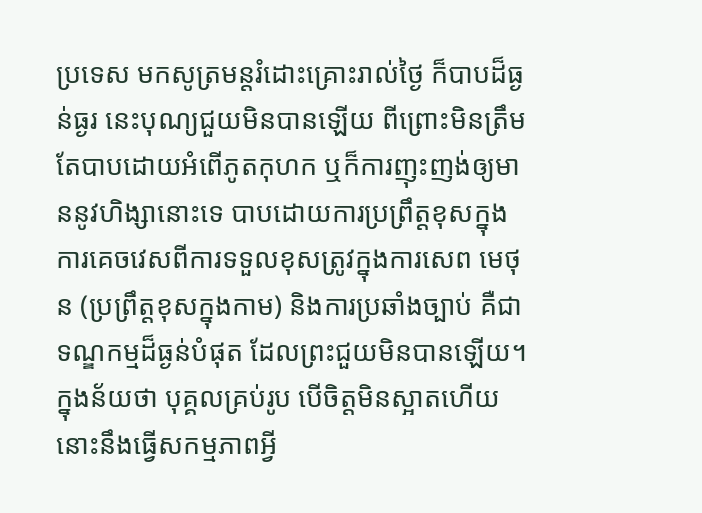ប្រទេស មកសូត្រមន្តរំដោះគ្រោះរាល់ថ្ងៃ ក៏បាបដ៏ធ្ងន់ធ្ងរ នេះបុណ្យជួយមិនបានឡើយ ពីព្រោះមិនត្រឹមតែបាបដោយអំពើភូតកុហក ឬក៏ការញុះញង់ឲ្យមាននូវហិង្សានោះទេ បាបដោយការប្រព្រឹត្តខុសក្នុងការគេចវេសពីការទទួលខុសត្រូវក្នុងការសេព មេថុន (ប្រព្រឹត្តខុសក្នុងកាម) និងការប្រឆាំងច្បាប់ គឺជាទណ្ឌកម្មដ៏ធ្ងន់បំផុត ដែលព្រះជួយមិនបានឡើយ។ ក្នុងន័យថា បុគ្គលគ្រប់រូប បើចិត្តមិនស្អាតហើយ នោះនឹងធ្វើសកម្មភាពអ្វី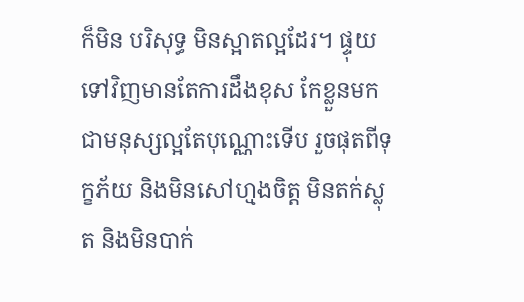ក៏មិន បរិសុទ្ធ មិនស្អាតល្អដែរ។ ផ្ទុយទៅវិញមានតែការដឹងខុស កែខ្លួនមកជាមនុស្សល្អតែបុណ្ណោះទើប រួចផុតពីទុក្ខភ័យ និងមិនសៅហ្មងចិត្ត មិនតក់ស្លុត និងមិនបាក់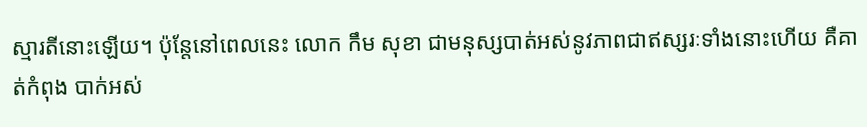ស្មារតីនោះឡើយ។ ប៉ុន្តែនៅពេលនេះ លោក កឹម សុខា ជាមនុស្សបាត់អស់នូវភាពជាឥស្សរៈទាំងនោះហើយ គឺគាត់កំពុង បាក់អស់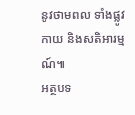នូវថាមពល ទាំងផ្លូវកាយ និងសតិអារម្មណ៍៕
អត្ថបទ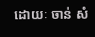ដោយៈ ចាន់ សំ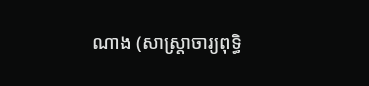ណាង (សាស្ត្រាចារ្យពុទ្ធិ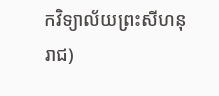កវិទ្យាល័យព្រះសីហនុរាជ)